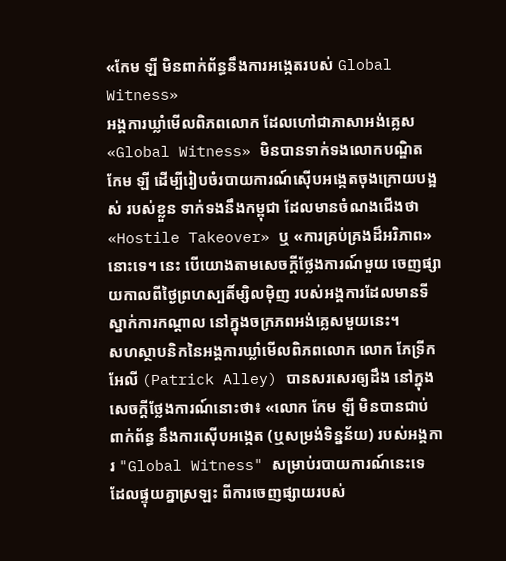«កែម ឡី មិនពាក់ព័ន្ធនឹងការអង្កេតរបស់ Global Witness»
អង្គការឃ្លាំមើលពិភពលោក ដែលហៅជាភាសាអង់គ្លេស «Global Witness» មិនបានទាក់ទងលោកបណ្ឌិត កែម ឡី ដើម្បីរៀបចំរបាយការណ៍ស៊ើបអង្កេតចុងក្រោយបង្អស់ របស់ខ្លួន ទាក់ទងនឹងកម្ពុជា ដែលមានចំណងជើងថា «Hostile Takeover» ឬ «ការគ្រប់គ្រងដ៏អរិភាព» នោះទេ។ នេះ បើយោងតាមសេចក្តីថ្លែងការណ៍មួយ ចេញផ្សាយកាលពីថ្ងៃព្រហស្បតិ៍ម្សិលម៉ិញ របស់អង្គការដែលមានទីស្នាក់ការកណ្ដាល នៅក្នុងចក្រភពអង់គ្លេសមួយនេះ។
សហស្ថាបនិកនៃអង្គការឃ្លាំមើលពិភពលោក លោក ភែទ្រីក អែលី (Patrick Alley) បានសរសេរឲ្យដឹង នៅក្នុងសេចក្តីថ្លែងការណ៍នោះថា៖ «លោក កែម ឡី មិនបានជាប់ពាក់ព័ន្ធ នឹងការស៊ើបអង្កេត (ឬសម្រង់ទិន្នន័យ) របស់អង្គការ "Global Witness" សម្រាប់របាយការណ៍នេះទេ ដែលផ្ទុយគ្នាស្រឡះ ពីការចេញផ្សាយរបស់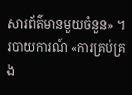សារព័ត៌មានមួយចំនួន» ។
របាយការណ៍ «ការគ្រប់គ្រង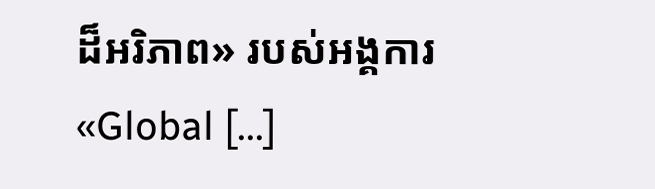ដ៏អរិភាព» របស់អង្គការ «Global [...]